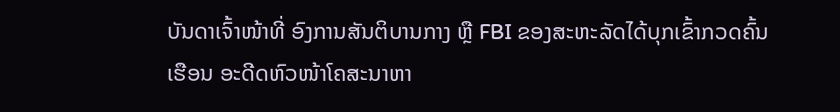ບັນດາເຈົ້າໜ້າທີ່ ອົງການສັນຕິບານກາງ ຫຼື FBI ຂອງສະຫະລັດໄດ້ບຸກເຂົ້າກວດຄົ້ນ
ເຮືອນ ອະດີດຫົວໜ້າໂຄສະນາຫາ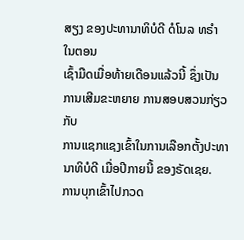ສຽງ ຂອງປະທານາທິບໍດີ ດໍໂນລ ທຣຳ ໃນຕອນ
ເຊົ້າມືດເມື່ອທ້າຍເດືອນແລ້ວນີ້ ຊຶ່ງເປັນການເສີມຂະຫຍາຍ ການສອບສວນກ່ຽວກັບ
ການແຊກແຊງເຂົ້າໃນການເລືອກຕັ້ງປະທານາທິບໍດີ ເມື່ອປີກາຍນີ້ ຂອງຣັດເຊຍ.
ການບຸກເຂົ້າໄປກວດ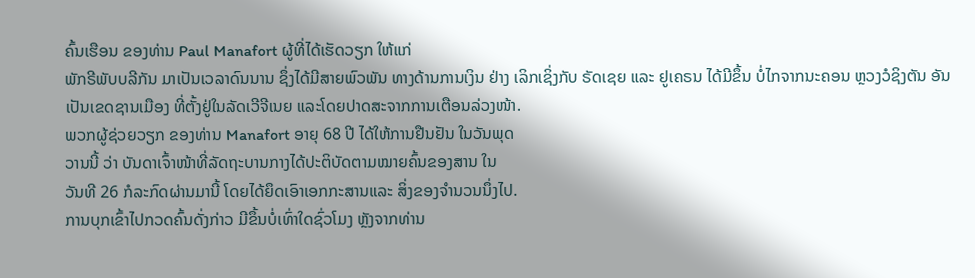ຄົ້ນເຮືອນ ຂອງທ່ານ Paul Manafort ຜູ້ທີ່ໄດ້ເຮັດວຽກ ໃຫ້ແກ່
ພັກຣີພັບບລີກັນ ມາເປັນເວລາດົນນານ ຊຶ່ງໄດ້ມີສາຍພົວພັນ ທາງດ້ານການເງິນ ຢ່າງ ເລິກເຊິ່ງກັບ ຣັດເຊຍ ແລະ ຢູເຄຣນ ໄດ້ມີຂຶ້ນ ບໍ່ໄກຈາກນະຄອນ ຫຼວງວໍຊິງຕັນ ອັນ
ເປັນເຂດຊານເມືອງ ທີ່ຕັ້ງຢູ່ໃນລັດເວີຈີເນຍ ແລະໂດຍປາດສະຈາກການເຕືອນລ່ວງໜ້າ.
ພວກຜູ້ຊ່ວຍວຽກ ຂອງທ່ານ Manafort ອາຍຸ 68 ປີ ໄດ້ໃຫ້ການຢືນຢັນ ໃນວັນພຸດ
ວານນີ້ ວ່າ ບັນດາເຈົ້າໜ້າທີ່ລັດຖະບານກາງໄດ້ປະຕິບັດຕາມໝາຍຄົ້ນຂອງສານ ໃນ
ວັນທີ 26 ກໍລະກົດຜ່ານມານີ້ ໂດຍໄດ້ຍຶດເອົາເອກກະສານແລະ ສິ່ງຂອງຈຳນວນນຶ່ງໄປ.
ການບຸກເຂົ້າໄປກວດຄົ້ນດັ່ງກ່າວ ມີຂຶ້ນບໍ່ເທົ່າໃດຊົ່ວໂມງ ຫຼັງຈາກທ່ານ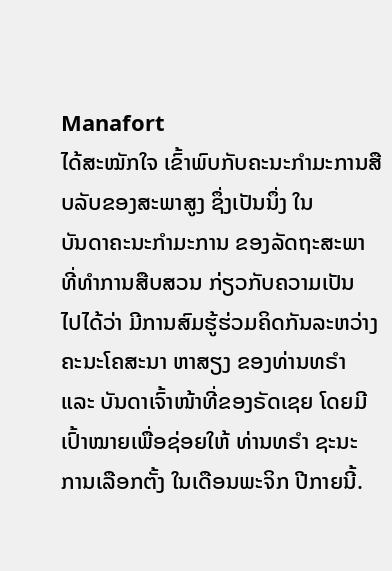Manafort
ໄດ້ສະໝັກໃຈ ເຂົ້າພົບກັບຄະນະກຳມະການສືບລັບຂອງສະພາສູງ ຊຶ່ງເປັນນຶ່ງ ໃນ
ບັນດາຄະນະກຳມະການ ຂອງລັດຖະສະພາ ທີ່ທຳການສືບສວນ ກ່ຽວກັບຄວາມເປັນ
ໄປໄດ້ວ່າ ມີການສົມຮູ້ຮ່ວມຄິດກັນລະຫວ່າງຄະນະໂຄສະນາ ຫາສຽງ ຂອງທ່ານທຣຳ
ແລະ ບັນດາເຈົ້າໜ້າທີ່ຂອງຣັດເຊຍ ໂດຍມີເປົ້າໝາຍເພື່ອຊ່ອຍໃຫ້ ທ່ານທຣຳ ຊະນະ
ການເລືອກຕັ້ງ ໃນເດືອນພະຈິກ ປີກາຍນີ້.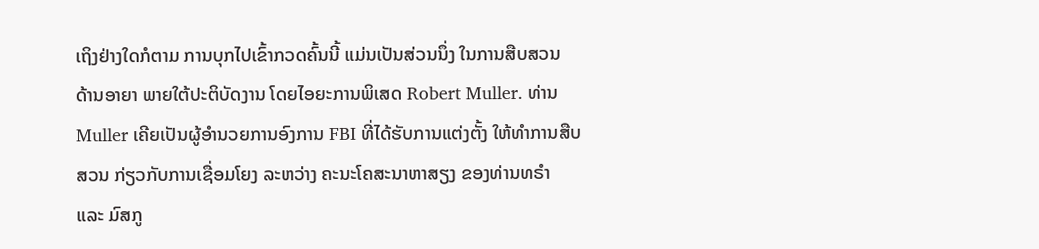ເຖິງຢ່າງໃດກໍຕາມ ການບຸກໄປເຂົ້າກວດຄົ້ນນີ້ ແມ່ນເປັນສ່ວນນຶ່ງ ໃນການສືບສວນ
ດ້ານອາຍາ ພາຍໃຕ້ປະຕິບັດງານ ໂດຍໄອຍະການພິເສດ Robert Muller. ທ່ານ
Muller ເຄີຍເປັນຜູ້ອຳນວຍການອົງການ FBI ທີ່ໄດ້ຮັບການແຕ່ງຕັ້ງ ໃຫ້ທຳການສືບ
ສວນ ກ່ຽວກັບການເຊື່ອມໂຍງ ລະຫວ່າງ ຄະນະໂຄສະນາຫາສຽງ ຂອງທ່ານທຣຳ
ແລະ ມົສກູ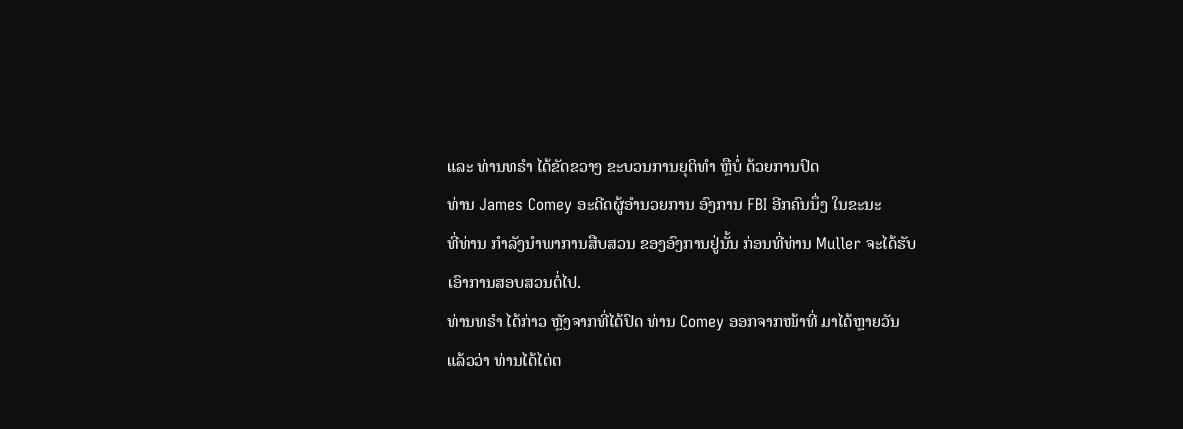ແລະ ທ່ານທຣຳ ໄດ້ຂັດຂວາງ ຂະບວນການຍຸຕິທຳ ຫຼືບໍ່ ດ້ວຍການປົດ
ທ່ານ James Comey ອະດີດຜູ້ອຳນວຍການ ອົງການ FBI ອີກຄົນນຶ່ງ ໃນຂະນະ
ທີ່ທ່ານ ກຳລັງນຳພາການສືບສວນ ຂອງອົງການຢູ່ນັ້ນ ກ່ອນທີ່ທ່ານ Muller ຈະໄດ້ຮັບ
ເອົາການສອບສວນຕໍ່ໄປ.
ທ່ານທຣຳ ໄດ້ກ່າວ ຫຼັງຈາກທີ່ໄດ້ປົດ ທ່ານ Comey ອອກຈາກໜ້າທີ່ ມາໄດ້ຫຼາຍວັນ
ແລ້ວວ່າ ທ່ານໄດ້ໄຕ່ຕ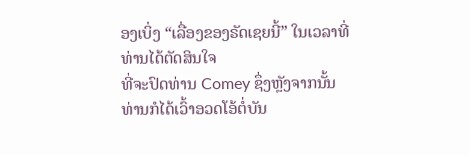ອງເບິ່ງ “ເລື່ອງຂອງຣັດເຊຍນີ້” ໃນເວລາທີ່ທ່ານໄດ້ຕັດສິນໃຈ
ທີ່ຈະປົດທ່ານ Comey ຊຶ່ງຫຼັງຈາກນັ້ນ ທ່ານກໍໄດ້ເວົ້າອວດໂອ້ຕໍ່ບັນ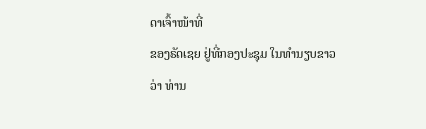ດາເຈົ້າໜ້າທີ່
ຂອງຣັດເຊຍ ຢູ່ທີ່ກອງປະຊຸມ ໃນທຳນຽບຂາວ ວ່າ ທ່ານ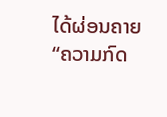ໄດ້ຜ່ອນຄາຍ “ຄວາມກົດ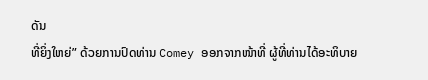ດັນ
ທີ່ຍິ່ງໃຫຍ່” ດ້ວຍການປົດທ່ານ Comey ອອກຈາກໜ້າທີ່ ຜູ້ທີ່ທ່ານໄດ້ອະທິບາຍ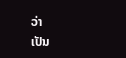ວ່າ
ເປັນ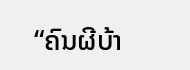“ຄົນຜີບ້າ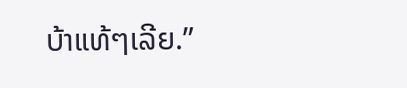ບ້າແທ້ໆເລີຍ.”